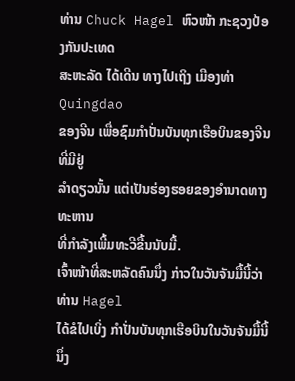ທ່ານ Chuck Hagel ຫົວໜ້າ ກະຊວງປ້ອງກັນປະເທດ
ສະຫະລັດ ໄດ້ເດີນ ທາງໄປເຖິງ ເມືອງທ່າ Quingdao
ຂອງຈີນ ເພື່ອຊົມກຳປັ່ນບັນທຸກເຮືອບິນຂອງຈີນ ທີ່ມີຢູ່
ລຳດຽວນັ້ນ ແຕ່ເປັນຮ່ອງຮອຍຂອງອຳນາດທາງທະຫານ
ທີ່ກຳລັງເພີ້ມທະວີຂື້ນນັບມື້.
ເຈົ້າໜ້າທີ່ສະຫລັດຄົນນຶ່ງ ກ່າວໃນວັນຈັນມື້ນີ້ວ່າ ທ່ານ Hagel
ໄດ້ຂໍໄປເບິ່ງ ກຳປັ່ນບັນທຸກເຮືອບິນໃນວັນຈັນມື້ນີ້ ນຶ່ງ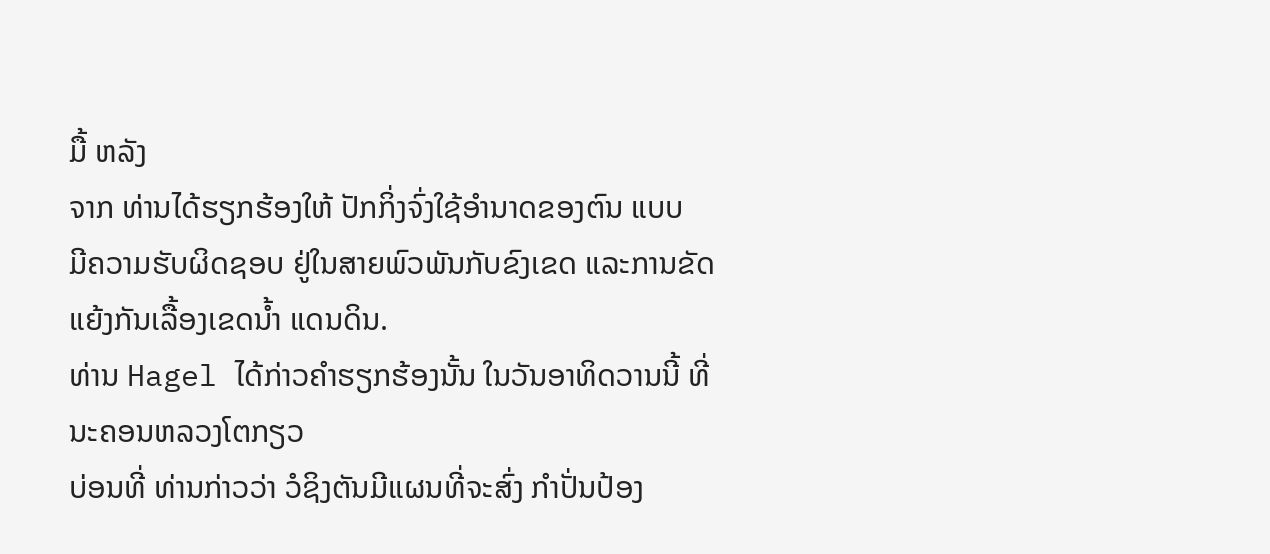ມື້ ຫລັງ
ຈາກ ທ່ານໄດ້ຮຽກຮ້ອງໃຫ້ ປັກກິ່ງຈົ່ງໃຊ້ອຳນາດຂອງຕົນ ແບບ
ມີຄວາມຮັບຜິດຊອບ ຢູ່ໃນສາຍພົວພັນກັບຂົງເຂດ ແລະການຂັດ
ແຍ້ງກັນເລື້ອງເຂດນ້ຳ ແດນດິນ.
ທ່ານ Hagel ໄດ້ກ່າວຄຳຮຽກຮ້ອງນັ້ນ ໃນວັນອາທິດວານນີ້ ທີ່ນະຄອນຫລວງໂຕກຽວ
ບ່ອນທີ່ ທ່ານກ່າວວ່າ ວໍຊິງຕັນມີແຜນທີ່ຈະສົ່ງ ກຳປັ່ນປ້ອງ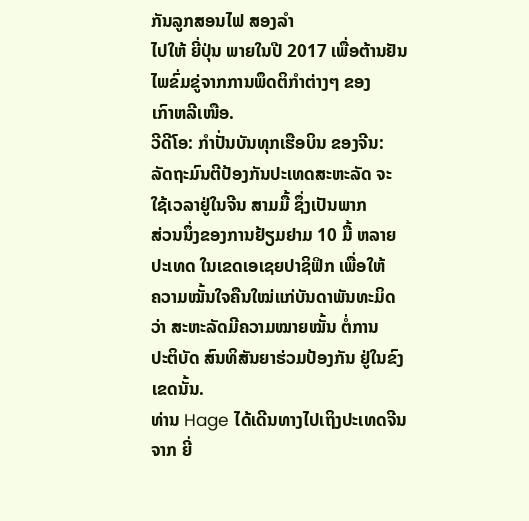ກັນລູກສອນໄຟ ສອງລຳ
ໄປໃຫ້ ຍີ່ປຸ່ນ ພາຍໃນປີ 2017 ເພື່ອຕ້ານຢັນໄພຂົ່ມຂູ່ຈາກການພຶດຕິກຳຕ່າງໆ ຂອງ
ເກົາຫລີເໜືອ.
ວີດີໂອ: ກຳປັ່ນບັນທຸກເຮືອບິນ ຂອງຈີນ:
ລັດຖະມົນຕີປ້ອງກັນປະເທດສະຫະລັດ ຈະໃຊ້ເວລາຢູ່ໃນຈີນ ສາມມື້ ຊຶ່ງເປັນພາກ
ສ່ວນນຶ່ງຂອງການຢ້ຽມຢາມ 10 ມື້ ຫລາຍປະເທດ ໃນເຂດເອເຊຍປາຊິຟິກ ເພື່ອໃຫ້
ຄວາມໝັ້ນໃຈຄືນໃໝ່ແກ່ບັນດາພັນທະມິດວ່າ ສະຫະລັດມີຄວາມໝາຍໝັ້ນ ຕໍ່ການ
ປະຕິບັດ ສົນທິສັນຍາຮ່ວມປ້ອງກັນ ຢູ່ໃນຂົງເຂດນັ້ນ.
ທ່ານ Hage ໄດ້ເດີນທາງໄປເຖິງປະເທດຈີນ ຈາກ ຍີ່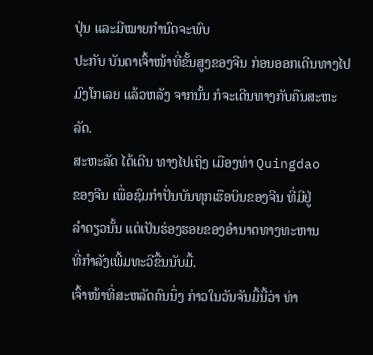ປຸ່ນ ແລະມີໝາຍກຳນົດຈະພົບ
ປະກັບ ບັນດາເຈົ້າໜ້າທີ່ຂັ້ນສູງຂອງຈີນ ກ່ອນອອກເດີນທາງໄປມົງໂກເລຍ ແລ້ວຫລັງ ຈາກນັ້ນ ກໍຈະເດີນທາງກັບຄືນສະຫະລັດ.
ສະຫະລັດ ໄດ້ເດີນ ທາງໄປເຖິງ ເມືອງທ່າ Quingdao
ຂອງຈີນ ເພື່ອຊົມກຳປັ່ນບັນທຸກເຮືອບິນຂອງຈີນ ທີ່ມີຢູ່
ລຳດຽວນັ້ນ ແຕ່ເປັນຮ່ອງຮອຍຂອງອຳນາດທາງທະຫານ
ທີ່ກຳລັງເພີ້ມທະວີຂື້ນນັບມື້.
ເຈົ້າໜ້າທີ່ສະຫລັດຄົນນຶ່ງ ກ່າວໃນວັນຈັນມື້ນີ້ວ່າ ທ່າ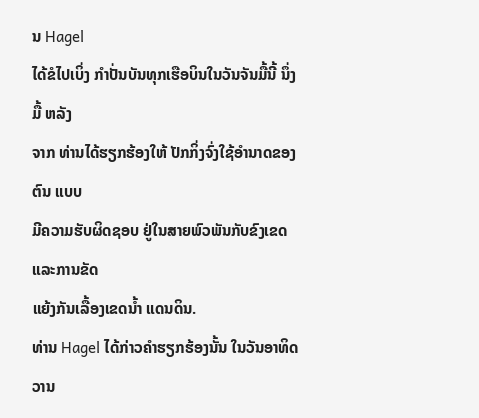ນ Hagel
ໄດ້ຂໍໄປເບິ່ງ ກຳປັ່ນບັນທຸກເຮືອບິນໃນວັນຈັນມື້ນີ້ ນຶ່ງມື້ ຫລັງ
ຈາກ ທ່ານໄດ້ຮຽກຮ້ອງໃຫ້ ປັກກິ່ງຈົ່ງໃຊ້ອຳນາດຂອງຕົນ ແບບ
ມີຄວາມຮັບຜິດຊອບ ຢູ່ໃນສາຍພົວພັນກັບຂົງເຂດ ແລະການຂັດ
ແຍ້ງກັນເລື້ອງເຂດນ້ຳ ແດນດິນ.
ທ່ານ Hagel ໄດ້ກ່າວຄຳຮຽກຮ້ອງນັ້ນ ໃນວັນອາທິດວານ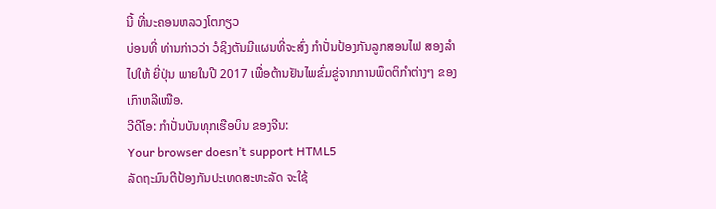ນີ້ ທີ່ນະຄອນຫລວງໂຕກຽວ
ບ່ອນທີ່ ທ່ານກ່າວວ່າ ວໍຊິງຕັນມີແຜນທີ່ຈະສົ່ງ ກຳປັ່ນປ້ອງກັນລູກສອນໄຟ ສອງລຳ
ໄປໃຫ້ ຍີ່ປຸ່ນ ພາຍໃນປີ 2017 ເພື່ອຕ້ານຢັນໄພຂົ່ມຂູ່ຈາກການພຶດຕິກຳຕ່າງໆ ຂອງ
ເກົາຫລີເໜືອ.
ວີດີໂອ: ກຳປັ່ນບັນທຸກເຮືອບິນ ຂອງຈີນ:
Your browser doesn’t support HTML5
ລັດຖະມົນຕີປ້ອງກັນປະເທດສະຫະລັດ ຈະໃຊ້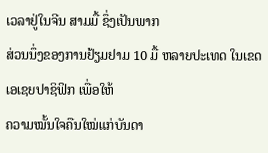ເວລາຢູ່ໃນຈີນ ສາມມື້ ຊຶ່ງເປັນພາກ
ສ່ວນນຶ່ງຂອງການຢ້ຽມຢາມ 10 ມື້ ຫລາຍປະເທດ ໃນເຂດເອເຊຍປາຊິຟິກ ເພື່ອໃຫ້
ຄວາມໝັ້ນໃຈຄືນໃໝ່ແກ່ບັນດາ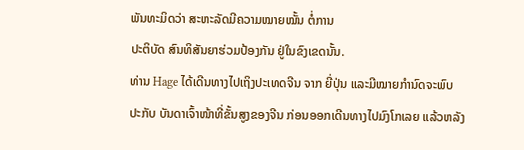ພັນທະມິດວ່າ ສະຫະລັດມີຄວາມໝາຍໝັ້ນ ຕໍ່ການ
ປະຕິບັດ ສົນທິສັນຍາຮ່ວມປ້ອງກັນ ຢູ່ໃນຂົງເຂດນັ້ນ.
ທ່ານ Hage ໄດ້ເດີນທາງໄປເຖິງປະເທດຈີນ ຈາກ ຍີ່ປຸ່ນ ແລະມີໝາຍກຳນົດຈະພົບ
ປະກັບ ບັນດາເຈົ້າໜ້າທີ່ຂັ້ນສູງຂອງຈີນ ກ່ອນອອກເດີນທາງໄປມົງໂກເລຍ ແລ້ວຫລັງ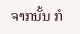ຈາກນັ້ນ ກໍ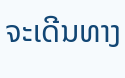ຈະເດີນທາງ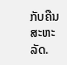ກັບຄືນສະຫະລັດ.